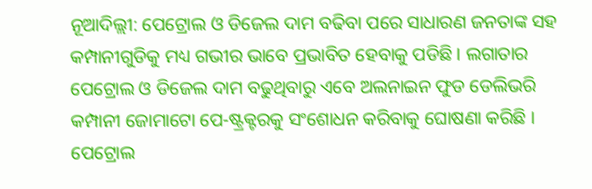ନୂଆଦିଲ୍ଲୀ: ପେଟ୍ରୋଲ ଓ ଡିଜେଲ ଦାମ ବଢିବା ପରେ ସାଧାରଣ ଜନତାଙ୍କ ସହ କମ୍ପାନୀଗୁଡିକୁ ମଧ୍ୟ ଗଭୀର ଭାବେ ପ୍ରଭାବିତ ହେବାକୁ ପଡିଛି । ଲଗାତାର ପେଟ୍ରୋଲ ଓ ଡିଜେଲ ଦାମ ବଢୁଥିବାରୁ ଏବେ ଅଲନାଇନ ଫୁଡ ଡେଲିଭରି କମ୍ପାନୀ ଜୋମାଟୋ ପେ-ଷ୍ଟ୍ରକ୍ଟରକୁ ସଂଶୋଧନ କରିବାକୁ ଘୋଷଣା କରିଛି ।
ପେଟ୍ରୋଲ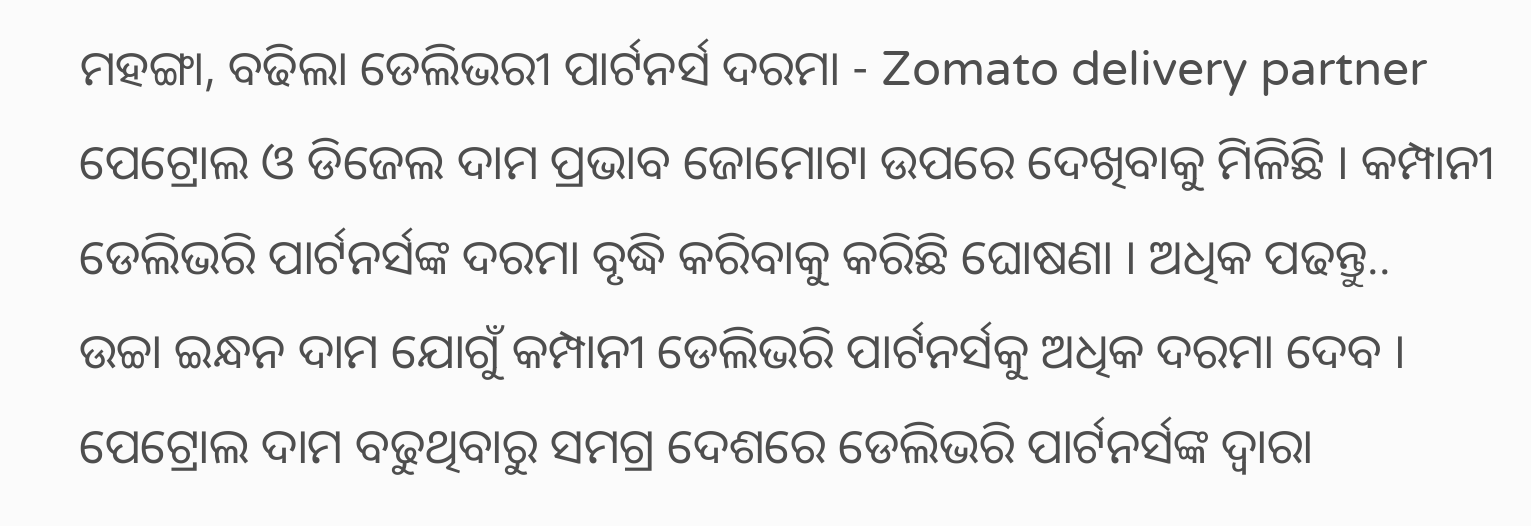ମହଙ୍ଗା, ବଢିଲା ଡେଲିଭରୀ ପାର୍ଟନର୍ସ ଦରମା - Zomato delivery partner
ପେଟ୍ରୋଲ ଓ ଡିଜେଲ ଦାମ ପ୍ରଭାବ ଜୋମୋଟା ଉପରେ ଦେଖିବାକୁ ମିଳିଛି । କମ୍ପାନୀ ଡେଲିଭରି ପାର୍ଟନର୍ସଙ୍କ ଦରମା ବୃଦ୍ଧି କରିବାକୁ କରିଛି ଘୋଷଣା । ଅଧିକ ପଢନ୍ତୁ..
ଉଚ୍ଚା ଇନ୍ଧନ ଦାମ ଯୋଗୁଁ କମ୍ପାନୀ ଡେଲିଭରି ପାର୍ଟନର୍ସକୁ ଅଧିକ ଦରମା ଦେବ । ପେଟ୍ରୋଲ ଦାମ ବଢୁଥିବାରୁ ସମଗ୍ର ଦେଶରେ ଡେଲିଭରି ପାର୍ଟନର୍ସଙ୍କ ଦ୍ବାରା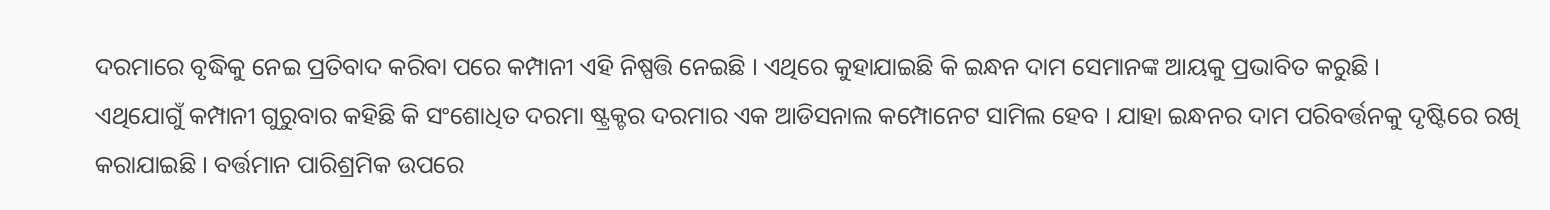ଦରମାରେ ବୃଦ୍ଧିକୁ ନେଇ ପ୍ରତିବାଦ କରିବା ପରେ କମ୍ପାନୀ ଏହି ନିଷ୍ପତ୍ତି ନେଇଛି । ଏଥିରେ କୁହାଯାଇଛି କି ଇନ୍ଧନ ଦାମ ସେମାନଙ୍କ ଆୟକୁ ପ୍ରଭାବିତ କରୁଛି ।
ଏଥିଯୋଗୁଁ କମ୍ପାନୀ ଗୁରୁବାର କହିଛି କି ସଂଶୋଧିତ ଦରମା ଷ୍ଟ୍ରକ୍ଚର ଦରମାର ଏକ ଆଡିସନାଲ କମ୍ପୋନେଟ ସାମିଲ ହେବ । ଯାହା ଇନ୍ଧନର ଦାମ ପରିବର୍ତ୍ତନକୁ ଦୃଷ୍ଟିରେ ରଖି କରାଯାଇଛି । ବର୍ତ୍ତମାନ ପାରିଶ୍ରମିକ ଉପରେ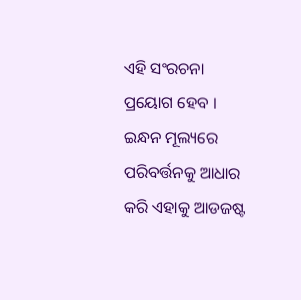ଏହି ସଂରଚନା ପ୍ରୟୋଗ ହେବ । ଇନ୍ଧନ ମୂଲ୍ୟରେ ପରିବର୍ତ୍ତନକୁ ଆଧାର କରି ଏହାକୁ ଆଡଜଷ୍ଟ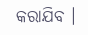କରାଯିବ ।